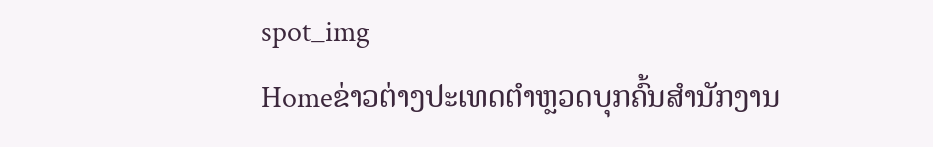spot_img
Homeຂ່າວຕ່າງປະເທດຕຳຫຼວດບຸກຄົ້ນສຳນັກງານ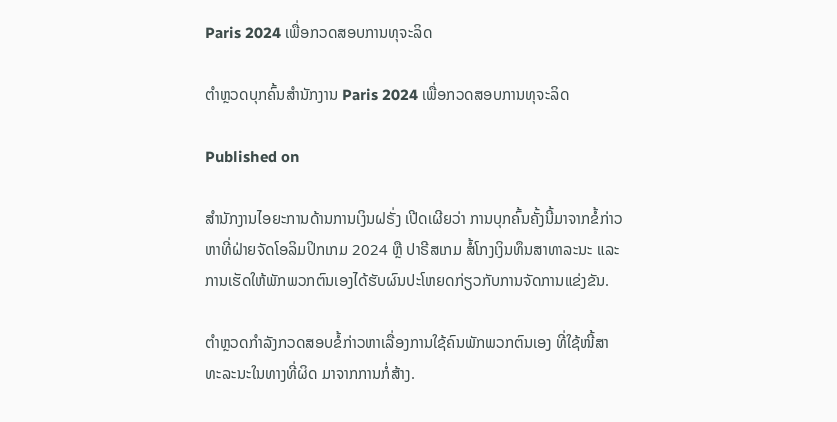Paris 2024 ເພື່ອກວດສອບການທຸຈະລິດ

ຕຳຫຼວດບຸກຄົ້ນສຳນັກງານ Paris 2024 ເພື່ອກວດສອບການທຸຈະລິດ

Published on

ສຳນັກງານໄອຍະການດ້ານການເງິນຝຣັ່ງ ເປີດເຜີຍວ່າ ການບຸກຄົ້ນຄັ້ງນີ້ມາຈາກຂໍ້ກ່າວຫາທີ່ຝ່າຍຈັດໂອລິມປິກເກມ 2024 ຫຼື ປາຣີສເກມ ສໍ້ໂກງເງິນທຶນສາທາລະນະ ແລະ ການເຮັດໃຫ້ພັກພວກຕົນເອງໄດ້ຮັບຜົນປະໂຫຍດກ່ຽວກັບການຈັດການແຂ່ງຂັນ.

ຕຳຫຼວດກຳລັງກວດສອບຂໍ້ກ່າວຫາເລື່ອງການໃຊ້ຄົນພັກພວກຕົນເອງ ທີ່ໃຊ້ໜີ້ສາທະລະນະໃນທາງທີ່ຜິດ ມາຈາກການກໍ່ສ້າງ.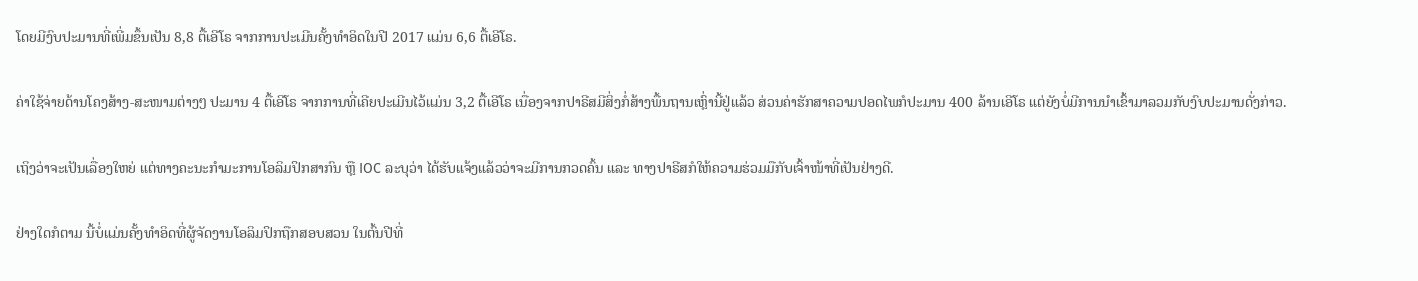ໂດຍມີງົບປະມານທີ່ເພີ່ມຂຶ້ນເປັນ 8,8 ຕື້ເອີໂຣ ຈາກການປະເມີນຄັ້ງທຳອິດໃນປີ 2017 ແມ່ນ 6,6 ຕື້ເອີໂຣ.

ຄ່າໃຊ້ຈ່າຍດ້ານໂຄງສ້າງ-ສະໜາມຕ່າງໆ ປະມານ 4 ຕື້ເອີໂຣ ຈາກການທີ່ເຄີຍປະເມີນໄວ້ແມ່ນ 3,2 ຕື້ເອີໂຣ ເນື່ອງຈາກປາຣີສມີສິ່ງກໍ່ສ້າງພື້ນຖານເຫຼົ່ານີ້ຢູ່ແລ້ວ ສ່ວນຄ່າຮັກສາຄວາມປອດໄພກໍປະມານ 400 ລ້ານເອີໂຣ ແຕ່ຍັງບໍ່ມີການນຳເຂົ້າມາລວມກັບງົບປະມານດັ່ງກ່າວ.

ເຖິງວ່າຈະເປັນເລື່ອງໃຫຍ່ ແຕ່ທາງຄະນະກຳມະການໂອລິມປິກສາກົນ ຫຼື IOC ລະບຸວ່າ ໄດ້ຮັບແຈ້ງແລ້ວວ່າຈະມີການກວດຄົ້ນ ແລະ ທາງປາຣີສກໍໃຫ້ຄວາມຮ່ວມມືກັບເຈົ້າໜ້າທີ່ເປັນຢ່າງດີ.

ຢ່າງໃດກໍຕາມ ນີ້ບໍ່ແມ່ນຄັ້ງທຳອິດທີ່ຜູ້ຈັດງານໂອລິມປິກຖືກສອບສວນ ໃນຕົ້ນປີທີ່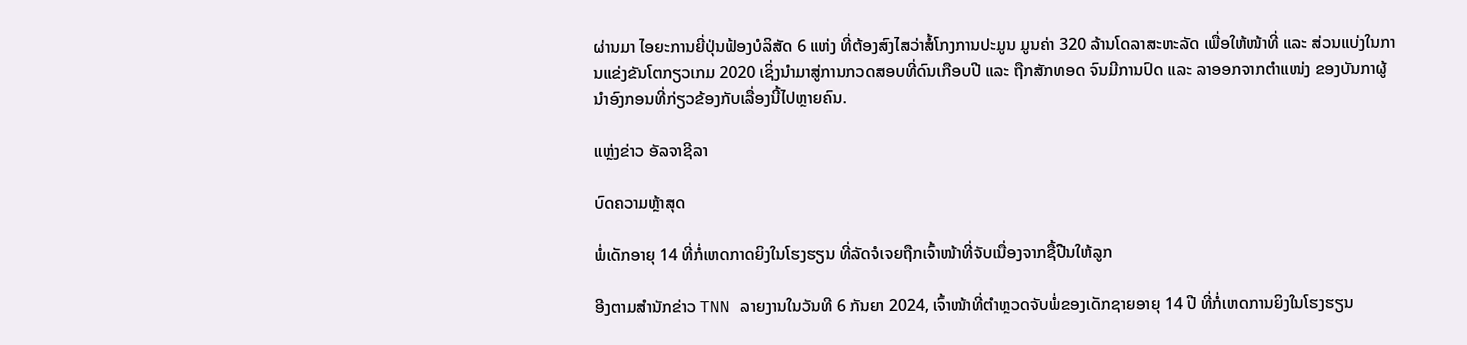ຜ່ານມາ ໄອຍະການຍີ່ປຸ່ນຟ້ອງບໍລິສັດ 6 ແຫ່ງ ທີ່ຕ້ອງສົງໄສວ່າສໍ້ໂກງການປະມູນ ມູນຄ່າ 320 ລ້ານໂດລາສະຫະລັດ ເພື່ອໃຫ້ໜ້າທີ່ ແລະ ສ່ວນແບ່ງໃນການແຂ່ງຂັນໂຕກຽວເກມ 2020 ເຊິ່ງນຳມາສູ່ການກວດສອບທີ່ດົນເກືອບປີ ແລະ ຖືກສັກທອດ ຈົນມີການປົດ ແລະ ລາອອກຈາກຕຳແໜ່ງ ຂອງບັນກາຜູ້ນຳອົງກອນທີ່ກ່ຽວຂ້ອງກັບເລື່ອງນີ້ໄປຫຼາຍຄົນ.

ແຫຼ່ງຂ່າວ ອັລຈາຊີລາ

ບົດຄວາມຫຼ້າສຸດ

ພໍ່ເດັກອາຍຸ 14 ທີ່ກໍ່ເຫດກາດຍິງໃນໂຮງຮຽນ ທີ່ລັດຈໍເຈຍຖືກເຈົ້າໜ້າທີ່ຈັບເນື່ອງຈາກຊື້ປືນໃຫ້ລູກ

ອີງຕາມສຳນັກຂ່າວ TNN ລາຍງານໃນວັນທີ 6 ກັນຍາ 2024, ເຈົ້າໜ້າທີ່ຕຳຫຼວດຈັບພໍ່ຂອງເດັກຊາຍອາຍຸ 14 ປີ ທີ່ກໍ່ເຫດການຍິງໃນໂຮງຮຽນ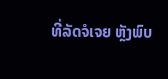ທີ່ລັດຈໍເຈຍ ຫຼັງພົບ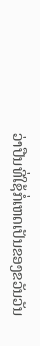ວ່າປືນທີ່ໃຊ້ກໍ່ເຫດເປັນຂອງຂວັນວັນ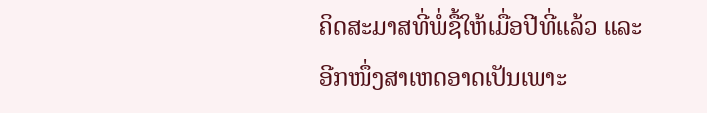ຄິດສະມາສທີ່ພໍ່ຊື້ໃຫ້ເມື່ອປີທີ່ແລ້ວ ແລະ ອີກໜຶ່ງສາເຫດອາດເປັນເພາະ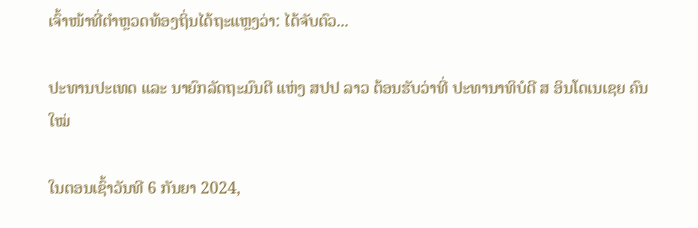ເຈົ້າໜ້າທີ່ຕຳຫຼວດທ້ອງຖິ່ນໄດ້ຖະແຫຼງວ່າ: ໄດ້ຈັບຕົວ...

ປະທານປະເທດ ແລະ ນາຍົກລັດຖະມົນຕີ ແຫ່ງ ສປປ ລາວ ຕ້ອນຮັບວ່າທີ່ ປະທານາທິບໍດີ ສ ອິນໂດເນເຊຍ ຄົນໃໝ່

ໃນຕອນເຊົ້າວັນທີ 6 ກັນຍາ 2024,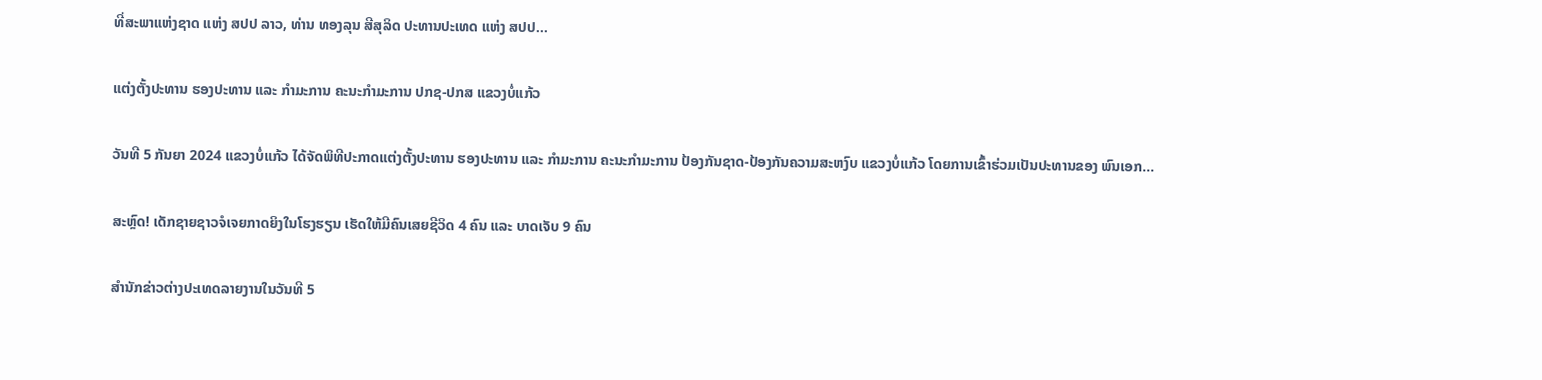ທີ່ສະພາແຫ່ງຊາດ ແຫ່ງ ສປປ ລາວ, ທ່ານ ທອງລຸນ ສີສຸລິດ ປະທານປະເທດ ແຫ່ງ ສປປ...

ແຕ່ງຕັ້ງປະທານ ຮອງປະທານ ແລະ ກຳມະການ ຄະນະກຳມະການ ປກຊ-ປກສ ແຂວງບໍ່ແກ້ວ

ວັນທີ 5 ກັນຍາ 2024 ແຂວງບໍ່ແກ້ວ ໄດ້ຈັດພິທີປະກາດແຕ່ງຕັ້ງປະທານ ຮອງປະທານ ແລະ ກຳມະການ ຄະນະກຳມະການ ປ້ອງກັນຊາດ-ປ້ອງກັນຄວາມສະຫງົບ ແຂວງບໍ່ແກ້ວ ໂດຍການເຂົ້າຮ່ວມເປັນປະທານຂອງ ພົນເອກ...

ສະຫຼົດ! ເດັກຊາຍຊາວຈໍເຈຍກາດຍິງໃນໂຮງຮຽນ ເຮັດໃຫ້ມີຄົນເສຍຊີວິດ 4 ຄົນ ແລະ ບາດເຈັບ 9 ຄົນ

ສຳນັກຂ່າວຕ່າງປະເທດລາຍງານໃນວັນທີ 5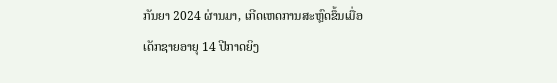ກັນຍາ 2024 ຜ່ານມາ, ເກີດເຫດການສະຫຼົດຂຶ້ນເມື່ອເດັກຊາຍອາຍຸ 14 ປີກາດຍິງ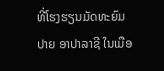ທີ່ໂຮງຮຽນມັດທະຍົມປາຍ ອາປາລາຊີ ໃນເມືອ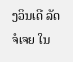ງວິນເດີ ລັດຈໍເຈຍ ໃນ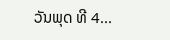ວັນພຸດ ທີ 4...